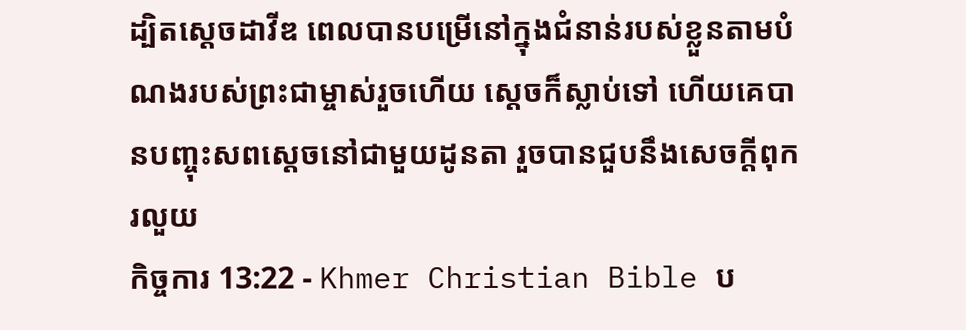ដ្បិតស្ដេចដាវីឌ ពេលបានបម្រើនៅក្នុងជំនាន់របស់ខ្លួនតាមបំណងរបស់ព្រះជាម្ចាស់រួចហើយ ស្ដេចក៏ស្លាប់ទៅ ហើយគេបានបញ្ចុះសពស្ដេចនៅជាមួយដូនតា រួចបានជួបនឹងសេចក្ដីពុករលួយ
កិច្ចការ 13:22 - Khmer Christian Bible ប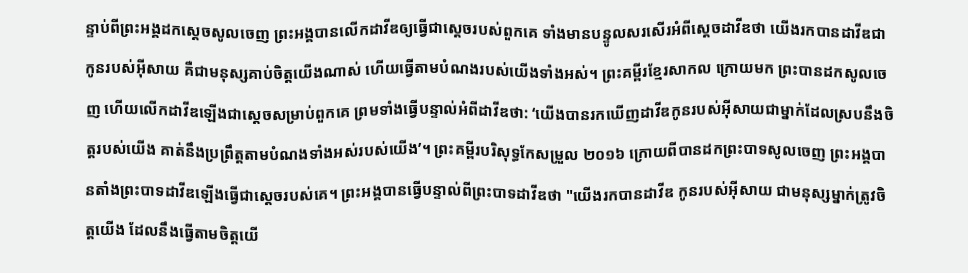ន្ទាប់ពីព្រះអង្គដកស្ដេចសូលចេញ ព្រះអង្គបានលើកដាវីឌឲ្យធ្វើជាស្ដេចរបស់ពួកគេ ទាំងមានបន្ទូលសរសើរអំពីស្ដេចដាវីឌថា យើងរកបានដាវីឌជាកូនរបស់អ៊ីសាយ គឺជាមនុស្សគាប់ចិត្ដយើងណាស់ ហើយធ្វើតាមបំណងរបស់យើងទាំងអស់។ ព្រះគម្ពីរខ្មែរសាកល ក្រោយមក ព្រះបានដកសូលចេញ ហើយលើកដាវីឌឡើងជាស្ដេចសម្រាប់ពួកគេ ព្រមទាំងធ្វើបន្ទាល់អំពីដាវីឌថា: ‘យើងបានរកឃើញដាវីឌកូនរបស់អ៊ីសាយជាម្នាក់ដែលស្របនឹងចិត្តរបស់យើង គាត់នឹងប្រព្រឹត្តតាមបំណងទាំងអស់របស់យើង’។ ព្រះគម្ពីរបរិសុទ្ធកែសម្រួល ២០១៦ ក្រោយពីបានដកព្រះបាទសូលចេញ ព្រះអង្គបានតាំងព្រះបាទដាវីឌឡើងធ្វើជាស្តេចរបស់គេ។ ព្រះអង្គបានធ្វើបន្ទាល់ពីព្រះបាទដាវីឌថា "យើងរកបានដាវីឌ កូនរបស់អ៊ីសាយ ជាមនុស្សម្នាក់ត្រូវចិត្តយើង ដែលនឹងធ្វើតាមចិត្តយើ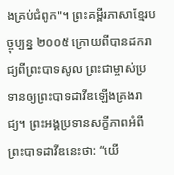ងគ្រប់ជំពូក"។ ព្រះគម្ពីរភាសាខ្មែរបច្ចុប្បន្ន ២០០៥ ក្រោយពីបានដករាជ្យពីព្រះបាទសូល ព្រះជាម្ចាស់ប្រទានឲ្យព្រះបាទដាវីឌឡើងគ្រងរាជ្យ។ ព្រះអង្គប្រទានសក្ខីភាពអំពីព្រះបាទដាវីឌនេះថា: “យើ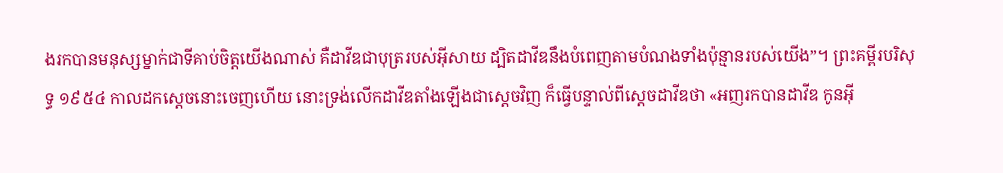ងរកបានមនុស្សម្នាក់ជាទីគាប់ចិត្តយើងណាស់ គឺដាវីឌជាបុត្ររបស់អ៊ីសាយ ដ្បិតដាវីឌនឹងបំពេញតាមបំណងទាំងប៉ុន្មានរបស់យើង”។ ព្រះគម្ពីរបរិសុទ្ធ ១៩៥៤ កាលដកស្តេចនោះចេញហើយ នោះទ្រង់លើកដាវីឌតាំងឡើងជាស្តេចវិញ ក៏ធ្វើបន្ទាល់ពីស្តេចដាវីឌថា «អញរកបានដាវីឌ កូនអ៊ី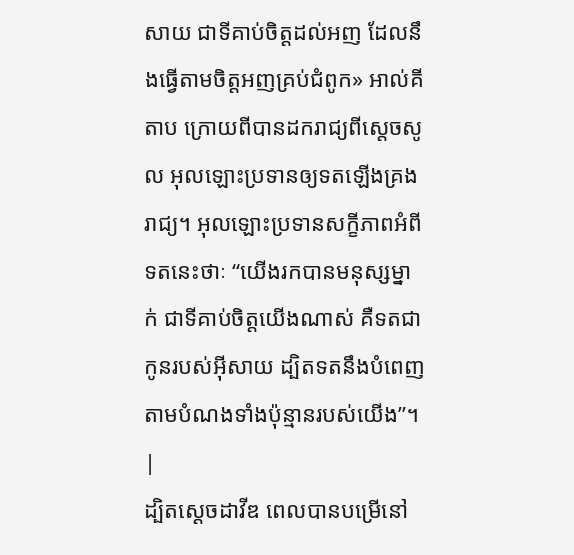សាយ ជាទីគាប់ចិត្តដល់អញ ដែលនឹងធ្វើតាមចិត្តអញគ្រប់ជំពូក» អាល់គីតាប ក្រោយពីបានដករាជ្យពីស្តេចសូល អុលឡោះប្រទានឲ្យទតឡើងគ្រងរាជ្យ។ អុលឡោះប្រទានសក្ខីភាពអំពីទតនេះថាៈ “យើងរកបានមនុស្សម្នាក់ ជាទីគាប់ចិត្តយើងណាស់ គឺទតជាកូនរបស់អ៊ីសាយ ដ្បិតទតនឹងបំពេញតាមបំណងទាំងប៉ុន្មានរបស់យើង”។ |
ដ្បិតស្ដេចដាវីឌ ពេលបានបម្រើនៅ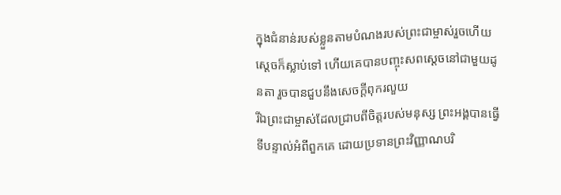ក្នុងជំនាន់របស់ខ្លួនតាមបំណងរបស់ព្រះជាម្ចាស់រួចហើយ ស្ដេចក៏ស្លាប់ទៅ ហើយគេបានបញ្ចុះសពស្ដេចនៅជាមួយដូនតា រួចបានជួបនឹងសេចក្ដីពុករលួយ
រីឯព្រះជាម្ចាស់ដែលជ្រាបពីចិត្ដរបស់មនុស្ស ព្រះអង្គបានធ្វើទីបន្ទាល់អំពីពួកគេ ដោយប្រទានព្រះវិញ្ញាណបរិ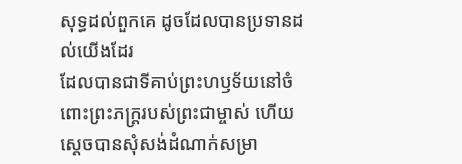សុទ្ធដល់ពួកគេ ដូចដែលបានប្រទានដល់យើងដែរ
ដែលបានជាទីគាប់ព្រះហឫទ័យនៅចំពោះព្រះភក្ដ្ររបស់ព្រះជាម្ចាស់ ហើយស្ដេចបានសុំសង់ដំណាក់សម្រា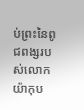ប់ព្រះនៃពូជពង្សរបស់លោកយ៉ាកុប